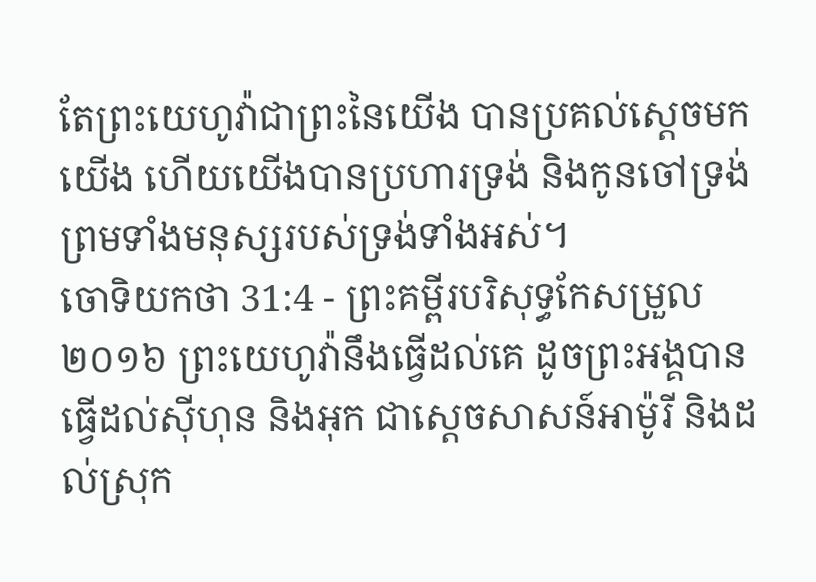តែព្រះយេហូវ៉ាជាព្រះនៃយើង បានប្រគល់ស្តេចមកយើង ហើយយើងបានប្រហារទ្រង់ និងកូនចៅទ្រង់ ព្រមទាំងមនុស្សរបស់ទ្រង់ទាំងអស់។
ចោទិយកថា 31:4 - ព្រះគម្ពីរបរិសុទ្ធកែសម្រួល ២០១៦ ព្រះយេហូវ៉ានឹងធ្វើដល់គេ ដូចព្រះអង្គបានធ្វើដល់ស៊ីហុន និងអុក ជាស្តេចសាសន៍អាម៉ូរី និងដល់ស្រុក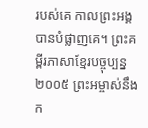របស់គេ កាលព្រះអង្គបានបំផ្លាញគេ។ ព្រះគម្ពីរភាសាខ្មែរបច្ចុប្បន្ន ២០០៥ ព្រះអម្ចាស់នឹងក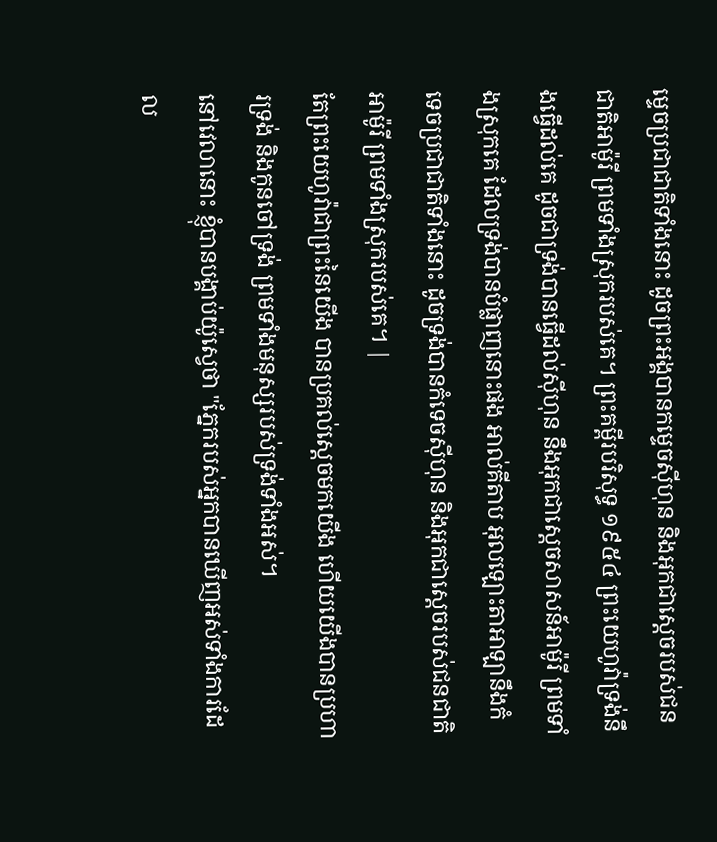ម្ទេចប្រជាជាតិទាំងនោះ ដូចព្រះអង្គបានកម្ទេចស៊ីហុន និងអុកជាស្ដេចរបស់ជនជាតិអាម៉ូរី ព្រមទាំងស្រុករបស់គេ។ ព្រះគម្ពីរបរិសុទ្ធ ១៩៥៤ ព្រះយេហូវ៉ាទ្រង់នឹងធ្វើដល់គេ ដូចជាទ្រង់បានធ្វើដល់ស៊ីហុន នឹងអុកជាស្តេចសាសន៍អាម៉ូរី ព្រមទាំងស្រុកគេ ដែលទ្រង់បានបំផ្លាញនោះផង អាល់គីតាប អុលឡោះតាអាឡានឹងកំទេចប្រជាជាតិទាំងនោះ ដូចទ្រង់បានកំទេចស៊ីហុន និងអុកជាស្តេចរបស់ជនជាតិអាម៉ូរី ព្រមទាំងស្រុករបស់គេ។ |
តែព្រះយេហូវ៉ាជាព្រះនៃយើង បានប្រគល់ស្តេចមកយើង ហើយយើងបានប្រហារទ្រង់ និងកូនចៅទ្រង់ ព្រមទាំងមនុស្សរបស់ទ្រង់ទាំងអស់។
នៅវេលានោះ ខ្ញុំបានបង្គាប់យ៉ូស្វេថា "ភ្នែករបស់អ្នកបានឃើញអស់ទាំងការដែល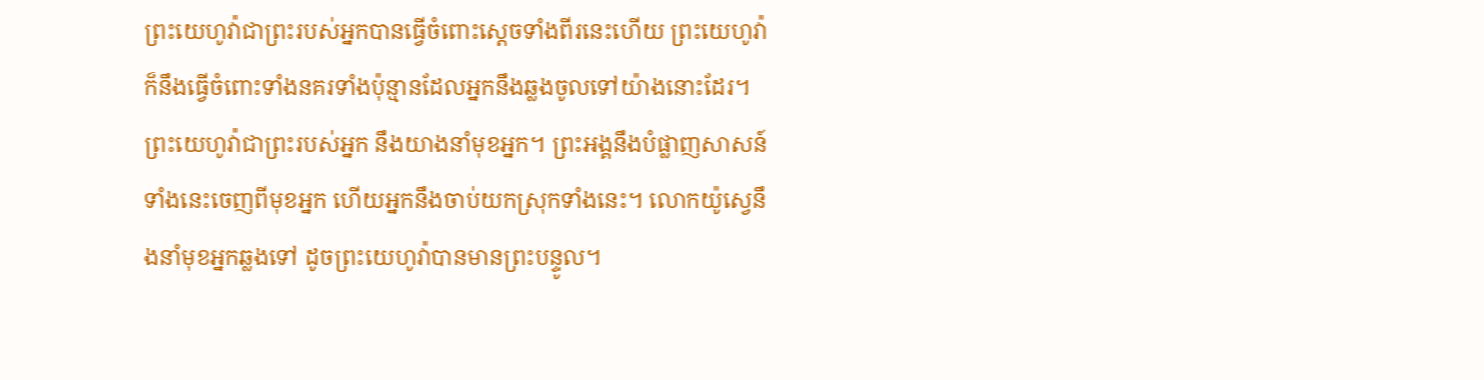ព្រះយេហូវ៉ាជាព្រះរបស់អ្នកបានធ្វើចំពោះស្តេចទាំងពីរនេះហើយ ព្រះយេហូវ៉ាក៏នឹងធ្វើចំពោះទាំងនគរទាំងប៉ុន្មានដែលអ្នកនឹងឆ្លងចូលទៅយ៉ាងនោះដែរ។
ព្រះយេហូវ៉ាជាព្រះរបស់អ្នក នឹងយាងនាំមុខអ្នក។ ព្រះអង្គនឹងបំផ្លាញសាសន៍ទាំងនេះចេញពីមុខអ្នក ហើយអ្នកនឹងចាប់យកស្រុកទាំងនេះ។ លោកយ៉ូស្វេនឹងនាំមុខអ្នកឆ្លងទៅ ដូចព្រះយេហូវ៉ាបានមានព្រះបន្ទូល។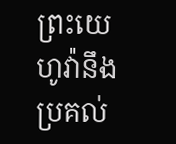ព្រះយេហូវ៉ានឹងប្រគល់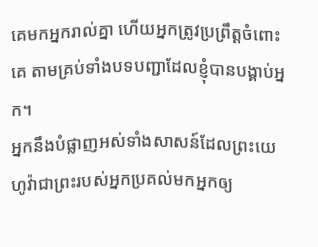គេមកអ្នករាល់គ្នា ហើយអ្នកត្រូវប្រព្រឹត្តចំពោះគេ តាមគ្រប់ទាំងបទបញ្ជាដែលខ្ញុំបានបង្គាប់អ្នក។
អ្នកនឹងបំផ្លាញអស់ទាំងសាសន៍ដែលព្រះយេហូវ៉ាជាព្រះរបស់អ្នកប្រគល់មកអ្នកឲ្យ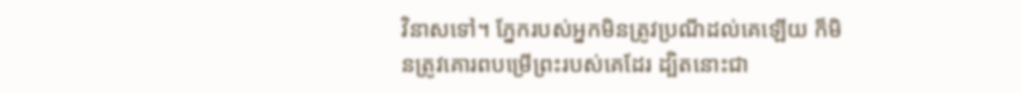វិនាសទៅ។ ភ្នែករបស់អ្នកមិនត្រូវប្រណីដល់គេឡើយ ក៏មិនត្រូវគោរពបម្រើព្រះរបស់គេដែរ ដ្បិតនោះជា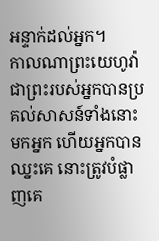អន្ទាក់ដល់អ្នក។
កាលណាព្រះយេហូវ៉ាជាព្រះរបស់អ្នកបានប្រគល់សាសន៍ទាំងនោះមកអ្នក ហើយអ្នកបានឈ្នះគេ នោះត្រូវបំផ្លាញគេ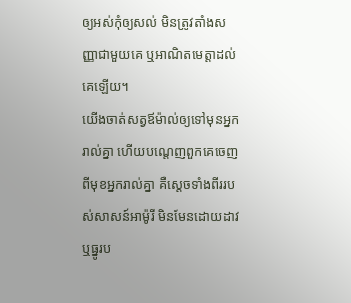ឲ្យអស់កុំឲ្យសល់ មិនត្រូវតាំងសញ្ញាជាមួយគេ ឬអាណិតមេត្តាដល់គេឡើយ។
យើងចាត់សត្វឪម៉ាល់ឲ្យទៅមុនអ្នករាល់គ្នា ហើយបណ្តេញពួកគេចេញពីមុខអ្នករាល់គ្នា គឺស្តេចទាំងពីររបស់សាសន៍អាម៉ូរី មិនមែនដោយដាវ ឬធ្នូរប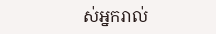ស់អ្នករាល់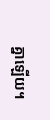គ្នាឡើយ។